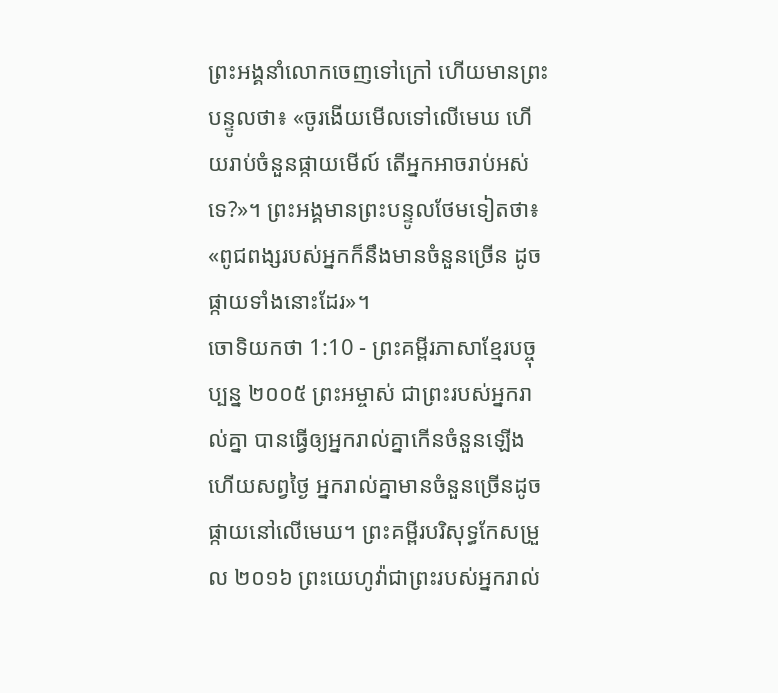ព្រះអង្គនាំលោកចេញទៅក្រៅ ហើយមានព្រះបន្ទូលថា៖ «ចូរងើយមើលទៅលើមេឃ ហើយរាប់ចំនួនផ្កាយមើល៍ តើអ្នកអាចរាប់អស់ទេ?»។ ព្រះអង្គមានព្រះបន្ទូលថែមទៀតថា៖ «ពូជពង្សរបស់អ្នកក៏នឹងមានចំនួនច្រើន ដូចផ្កាយទាំងនោះដែរ»។
ចោទិយកថា 1:10 - ព្រះគម្ពីរភាសាខ្មែរបច្ចុប្បន្ន ២០០៥ ព្រះអម្ចាស់ ជាព្រះរបស់អ្នករាល់គ្នា បានធ្វើឲ្យអ្នករាល់គ្នាកើនចំនួនឡើង ហើយសព្វថ្ងៃ អ្នករាល់គ្នាមានចំនួនច្រើនដូចផ្កាយនៅលើមេឃ។ ព្រះគម្ពីរបរិសុទ្ធកែសម្រួល ២០១៦ ព្រះយេហូវ៉ាជាព្រះរបស់អ្នករាល់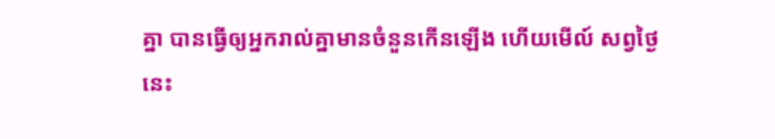គ្នា បានធ្វើឲ្យអ្នករាល់គ្នាមានចំនួនកើនឡើង ហើយមើល៍ សព្វថ្ងៃនេះ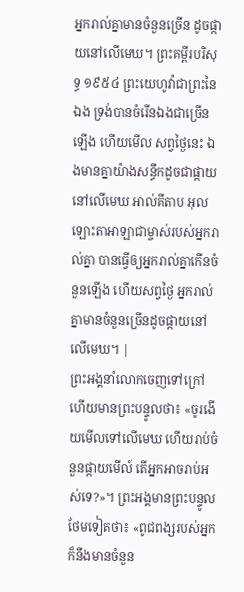អ្នករាល់គ្នាមានចំនួនច្រើន ដូចផ្កាយនៅលើមេឃ។ ព្រះគម្ពីរបរិសុទ្ធ ១៩៥៤ ព្រះយេហូវ៉ាជាព្រះនៃឯង ទ្រង់បានចំរើនឯងជាច្រើនឡើង ហើយមើល សព្វថ្ងៃនេះ ឯងមានគ្នាយ៉ាងសន្ធឹកដូចជាផ្កាយនៅលើមេឃ អាល់គីតាប អុលឡោះតាអាឡាជាម្ចាស់របស់អ្នករាល់គ្នា បានធ្វើឲ្យអ្នករាល់គ្នាកើនចំនួនឡើង ហើយសព្វថ្ងៃ អ្នករាល់គ្នាមានចំនួនច្រើនដូចផ្កាយនៅលើមេឃ។ |
ព្រះអង្គនាំលោកចេញទៅក្រៅ ហើយមានព្រះបន្ទូលថា៖ «ចូរងើយមើលទៅលើមេឃ ហើយរាប់ចំនួនផ្កាយមើល៍ តើអ្នកអាចរាប់អស់ទេ?»។ ព្រះអង្គមានព្រះបន្ទូលថែមទៀតថា៖ «ពូជពង្សរបស់អ្នកក៏នឹងមានចំនួន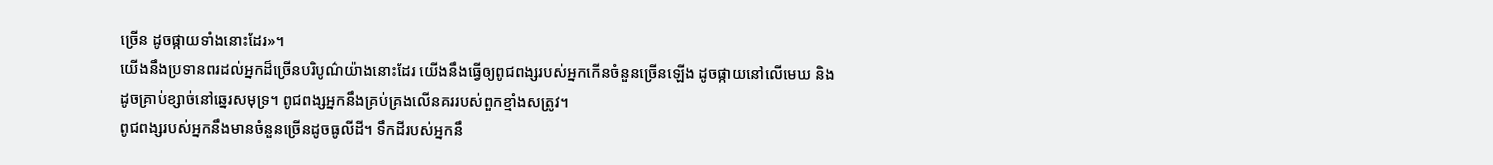ច្រើន ដូចផ្កាយទាំងនោះដែរ»។
យើងនឹងប្រទានពរដល់អ្នកដ៏ច្រើនបរិបូណ៌យ៉ាងនោះដែរ យើងនឹងធ្វើឲ្យពូជពង្សរបស់អ្នកកើនចំនួនច្រើនឡើង ដូចផ្កាយនៅលើមេឃ និងដូចគ្រាប់ខ្សាច់នៅឆ្នេរសមុទ្រ។ ពូជពង្សអ្នកនឹងគ្រប់គ្រងលើនគររបស់ពួកខ្មាំងសត្រូវ។
ពូជពង្សរបស់អ្នកនឹងមានចំនួនច្រើនដូចធូលីដី។ ទឹកដីរបស់អ្នកនឹ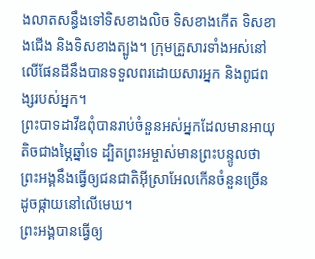ងលាតសន្ធឹងទៅទិសខាងលិច ទិសខាងកើត ទិសខាងជើង និងទិសខាងត្បូង។ ក្រុមគ្រួសារទាំងអស់នៅលើផែនដីនឹងបានទទួលពរដោយសារអ្នក និងពូជពង្សរបស់អ្នក។
ព្រះបាទដាវីឌពុំបានរាប់ចំនួនអស់អ្នកដែលមានអាយុតិចជាងម្ភៃឆ្នាំទេ ដ្បិតព្រះអម្ចាស់មានព្រះបន្ទូលថា ព្រះអង្គនឹងធ្វើឲ្យជនជាតិអ៊ីស្រាអែលកើនចំនួនច្រើន ដូចផ្កាយនៅលើមេឃ។
ព្រះអង្គបានធ្វើឲ្យ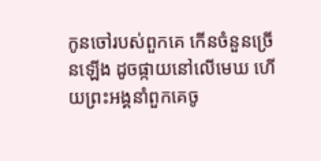កូនចៅរបស់ពួកគេ កើនចំនួនច្រើនឡើង ដូចផ្កាយនៅលើមេឃ ហើយព្រះអង្គនាំពួកគេចូ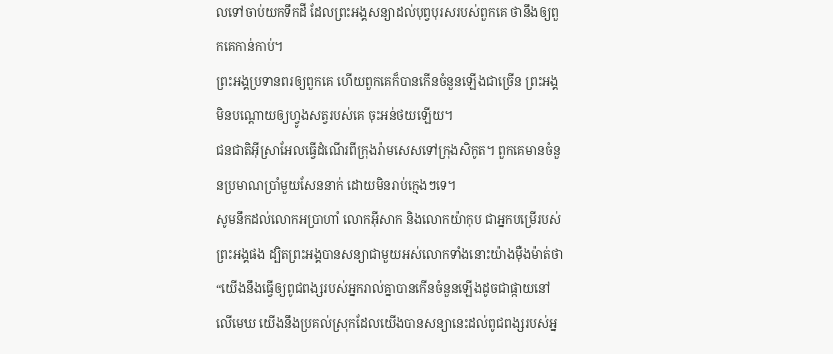លទៅចាប់យកទឹកដី ដែលព្រះអង្គសន្យាដល់បុព្វបុរសរបស់ពួកគេ ថានឹងឲ្យពួកគេកាន់កាប់។
ព្រះអង្គប្រទានពរឲ្យពួកគេ ហើយពួកគេក៏បានកើនចំនួនឡើងជាច្រើន ព្រះអង្គមិនបណ្ដោយឲ្យហ្វូងសត្វរបស់គេ ចុះអន់ថយឡើយ។
ជនជាតិអ៊ីស្រាអែលធ្វើដំណើរពីក្រុងរ៉ាមសេសទៅក្រុងសិកូត។ ពួកគេមានចំនួនប្រមាណប្រាំមួយសែននាក់ ដោយមិនរាប់ក្មេងៗទេ។
សូមនឹកដល់លោកអប្រាហាំ លោកអ៊ីសាក និងលោកយ៉ាកុប ជាអ្នកបម្រើរបស់ព្រះអង្គផង ដ្បិតព្រះអង្គបានសន្យាជាមួយអស់លោកទាំងនោះយ៉ាងម៉ឺងម៉ាត់ថា “យើងនឹងធ្វើឲ្យពូជពង្សរបស់អ្នករាល់គ្នាបានកើនចំនួនឡើងដូចជាផ្កាយនៅលើមេឃ យើងនឹងប្រគល់ស្រុកដែលយើងបានសន្យានេះដល់ពូជពង្សរបស់អ្ន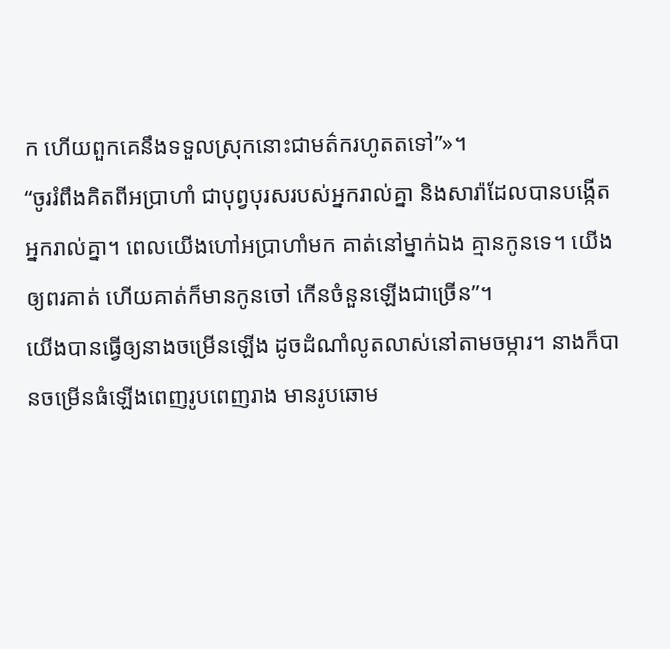ក ហើយពួកគេនឹងទទួលស្រុកនោះជាមត៌ករហូតតទៅ”»។
“ចូររំពឹងគិតពីអប្រាហាំ ជាបុព្វបុរសរបស់អ្នករាល់គ្នា និងសារ៉ាដែលបានបង្កើតអ្នករាល់គ្នា។ ពេលយើងហៅអប្រាហាំមក គាត់នៅម្នាក់ឯង គ្មានកូនទេ។ យើងឲ្យពរគាត់ ហើយគាត់ក៏មានកូនចៅ កើនចំនួនឡើងជាច្រើន”។
យើងបានធ្វើឲ្យនាងចម្រើនឡើង ដូចដំណាំលូតលាស់នៅតាមចម្ការ។ នាងក៏បានចម្រើនធំឡើងពេញរូបពេញរាង មានរូបឆោម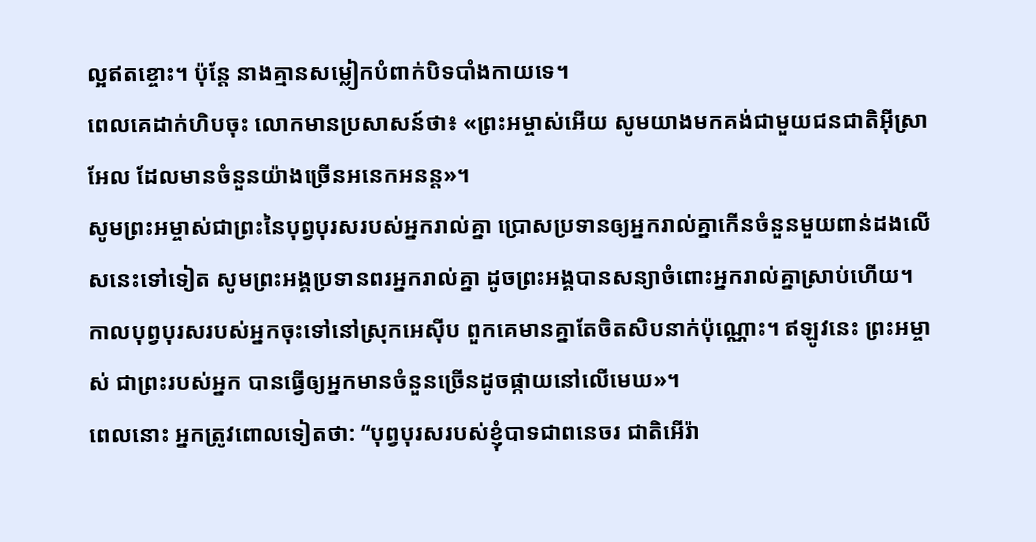ល្អឥតខ្ចោះ។ ប៉ុន្តែ នាងគ្មានសម្លៀកបំពាក់បិទបាំងកាយទេ។
ពេលគេដាក់ហិបចុះ លោកមានប្រសាសន៍ថា៖ «ព្រះអម្ចាស់អើយ សូមយាងមកគង់ជាមួយជនជាតិអ៊ីស្រាអែល ដែលមានចំនួនយ៉ាងច្រើនអនេកអនន្ត»។
សូមព្រះអម្ចាស់ជាព្រះនៃបុព្វបុរសរបស់អ្នករាល់គ្នា ប្រោសប្រទានឲ្យអ្នករាល់គ្នាកើនចំនួនមួយពាន់ដងលើសនេះទៅទៀត សូមព្រះអង្គប្រទានពរអ្នករាល់គ្នា ដូចព្រះអង្គបានសន្យាចំពោះអ្នករាល់គ្នាស្រាប់ហើយ។
កាលបុព្វបុរសរបស់អ្នកចុះទៅនៅស្រុកអេស៊ីប ពួកគេមានគ្នាតែចិតសិបនាក់ប៉ុណ្ណោះ។ ឥឡូវនេះ ព្រះអម្ចាស់ ជាព្រះរបស់អ្នក បានធ្វើឲ្យអ្នកមានចំនួនច្រើនដូចផ្កាយនៅលើមេឃ»។
ពេលនោះ អ្នកត្រូវពោលទៀតថា: “បុព្វបុរសរបស់ខ្ញុំបាទជាពនេចរ ជាតិអើរ៉ា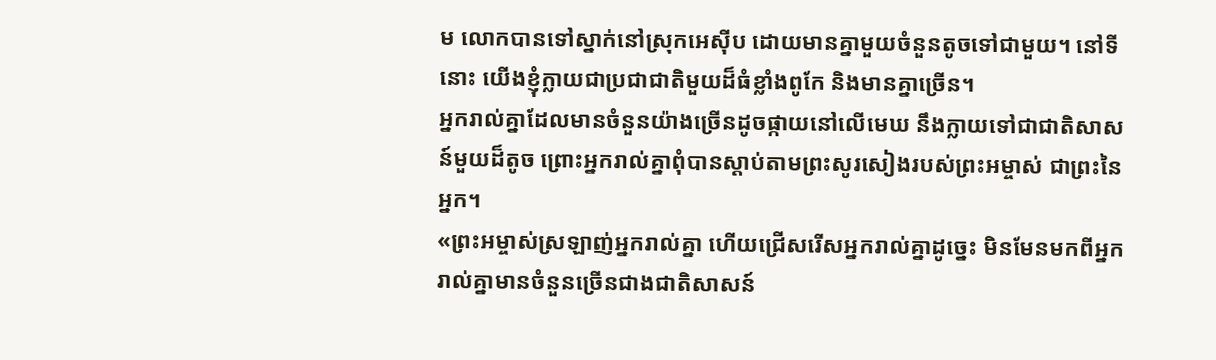ម លោកបានទៅស្នាក់នៅស្រុកអេស៊ីប ដោយមានគ្នាមួយចំនួនតូចទៅជាមួយ។ នៅទីនោះ យើងខ្ញុំក្លាយជាប្រជាជាតិមួយដ៏ធំខ្លាំងពូកែ និងមានគ្នាច្រើន។
អ្នករាល់គ្នាដែលមានចំនួនយ៉ាងច្រើនដូចផ្កាយនៅលើមេឃ នឹងក្លាយទៅជាជាតិសាសន៍មួយដ៏តូច ព្រោះអ្នករាល់គ្នាពុំបានស្ដាប់តាមព្រះសូរសៀងរបស់ព្រះអម្ចាស់ ជាព្រះនៃអ្នក។
«ព្រះអម្ចាស់ស្រឡាញ់អ្នករាល់គ្នា ហើយជ្រើសរើសអ្នករាល់គ្នាដូច្នេះ មិនមែនមកពីអ្នករាល់គ្នាមានចំនួនច្រើនជាងជាតិសាសន៍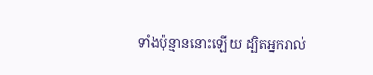ទាំងប៉ុន្មាននោះឡើយ ដ្បិតអ្នករាល់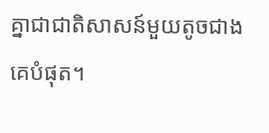គ្នាជាជាតិសាសន៍មួយតូចជាងគេបំផុត។